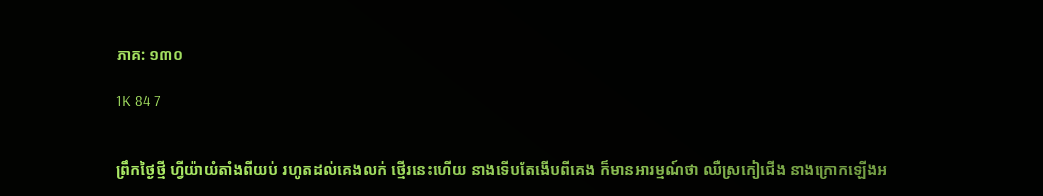ភាគ: ១៣០

1K 84 7


ព្រឹកថ្ងៃថ្មី ហ្វីយ៉ាយំតាំងពីយប់ រហូតដល់គេងលក់ ថ្មើរនេះហើយ នាងទើបតែងើបពីគេង ក៏មានអារម្មណ៍ថា ឈឺស្រកៀជើង នាងក្រោកឡើងអ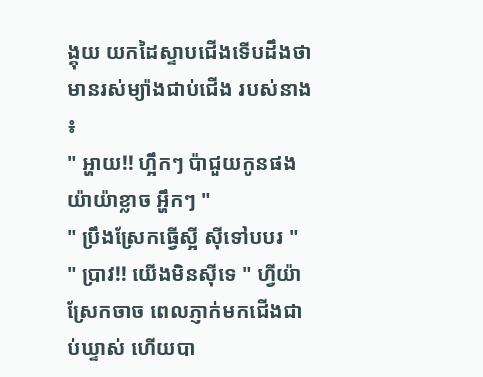ង្គុយ យកដៃស្ទាបជើងទើបដឹងថា មានរស់ម្យ៉ាងជាប់ជើង របស់នាង ៖
" អ្ហាយ!! ហ្អឹកៗ ប៉ាជួយកូនផង យ៉ាយ៉ាខ្លាច អ្ហឹកៗ "
" ប្រឹងស្រែកធ្វើស្អី សុីទៅបបរ "
" ប្រាវ!! យើងមិនសុីទេ " ហ្វីយ៉ាស្រែកចាច ពេលភ្ញាក់មកជើងជាប់ឃ្ទាស់ ហើយបា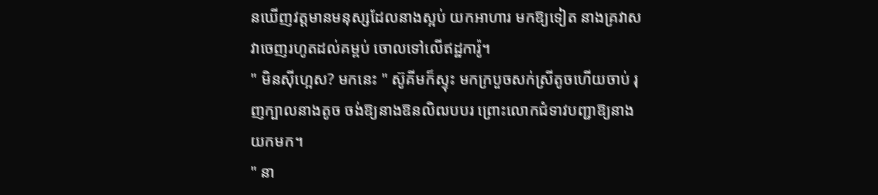នឃើញវត្តមានមនុស្សដែលនាងស្អប់ យកអាហារ មកឱ្យទៀត នាងគ្រវាសវាចេញរហូតដល់គម្ពប់ ចោលទៅលើឥដ្ឋការ៉ូ។
" មិនសុីហ្អេស? មកនេះ " ស៊ូគីមក៏ស្ទុះ មកក្របួចសក់ស្រីតូចហើយចាប់ រុញក្បាលនាងតូច ចង់ឱ្យនាងឱនលិឍបបរ ព្រោះលោកជំទាវបញ្ជាឱ្យនាងយកមក។
" នា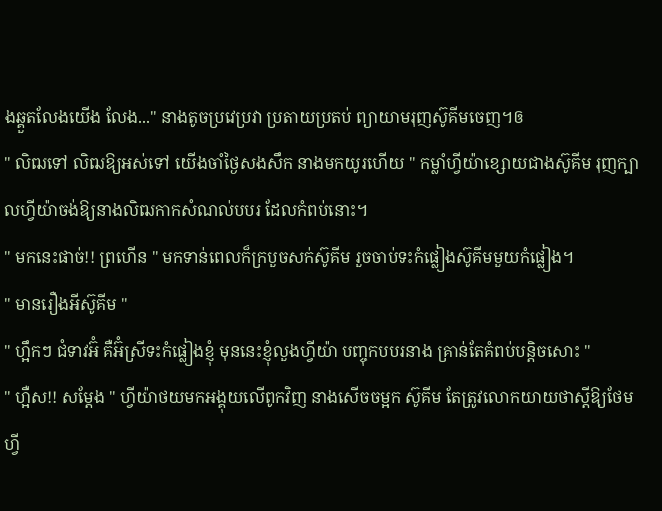ងឆ្គួតលែងយើង លែង..." នាងតូចប្រវេប្រវា ប្រតាយប្រតប់ ព្យាយាមរុញស៊ូគីមចេញ។ឲ
" លិឍទៅ លិឍឱ្យអស់ទៅ យើងចាំថ្ងៃសងសឹក នាងមកយូរហើយ " កម្លាំហ្វីយ៉ាខ្សោយជាងស៊ូគីម រុញក្បាលហ្វីយ៉ាចង់ឱ្យនាងលិឍកាកសំណល់បបរ ដែលកំពប់នោះ។
" មកនេះផាច់!! ព្រហើន " មកទាន់ពេលក៏ក្របួចសក់ស៊ូគីម រួចចាប់ទះកំផ្លៀងស៊ូគីមមួយកំផ្លៀង។
" មានរឿងអីស៊ូគីម "
" ហ្អឹកៗ ជំទាវអ៊ំ គឺអ៊ំស្រីទះកំផ្លៀងខ្ញុំ មុននេះខ្ញុំលួងហ្វីយ៉ា បញ្ចុកបបរនាង គ្រាន់តែគំពប់បន្តិចសោះ "
" ហ្អឺស!! សម្តែង " ហ្វីយ៉ាថយមកអង្គុយលើពូកវិញ នាងសើចចម្អក ស៊ូគីម តែត្រូវលោកយាយថាស្តីឱ្យថែម ហ្វី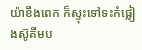យ៉ាខឹងពេក ក៏ស្ទុះទៅទះកំផ្លៀងស៊ូគីមប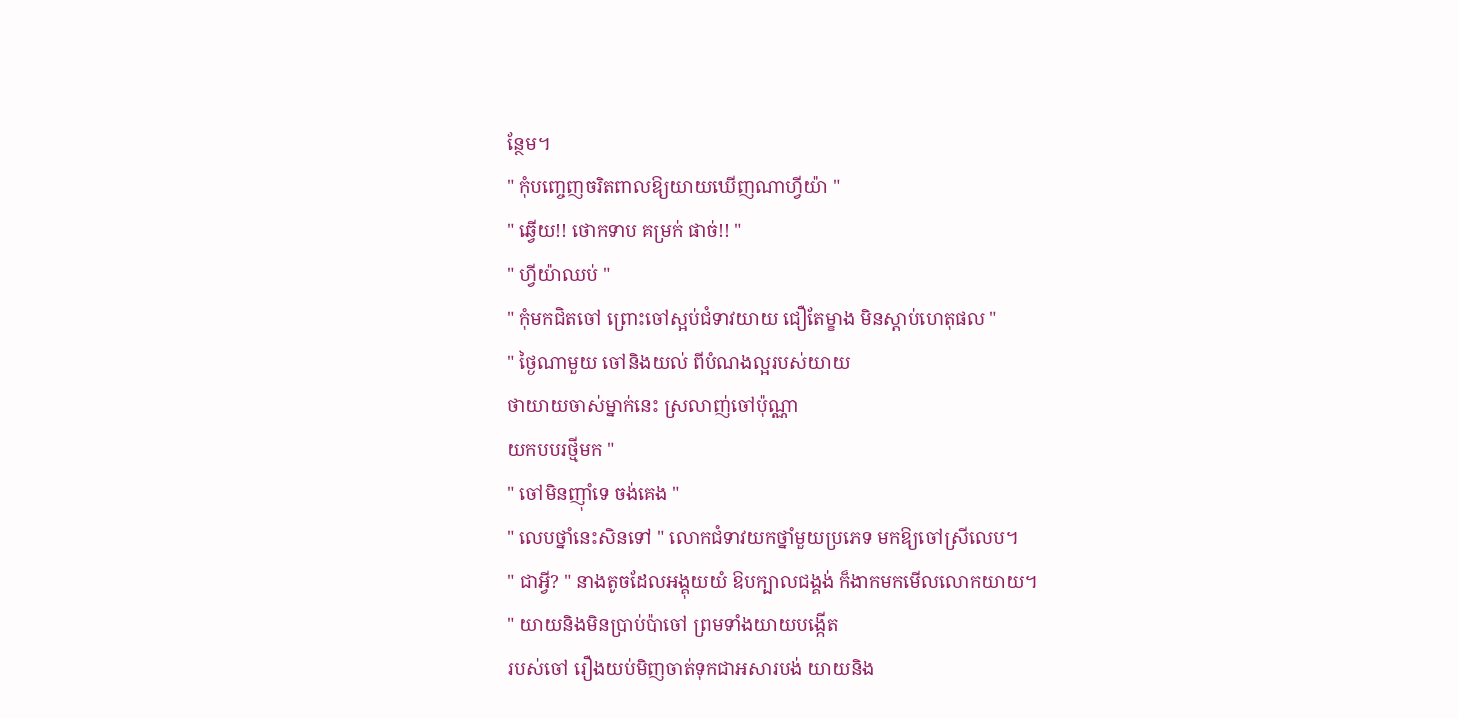ន្ថែម។
" កុំបញ្ចេញចរិតពាលឱ្យយាយឃើញណាហ្វីយ៉ា "
" ឆ្វើយ!! ថោកទាប គម្រក់ ផាច់!! "
" ហ្វីយ៉ាឈប់ "
" កុំមកជិតចៅ ព្រោះចៅស្អប់ជំទាវយាយ ជឿតែម្ខាង មិនស្តាប់ហេតុផល "
" ថ្ងៃណាមួយ ចៅនិងយល់ ពីបំណងល្អរបស់យាយ
ថាយាយចាស់ម្នាក់នេះ ស្រលាញ់ចៅប៉ុណ្ណា
យកបបរថ្មីមក "
" ចៅមិនញ៉ាំទេ ចង់គេង "
" លេបថ្នាំនេះសិនទៅ " លោកជំទាវយកថ្នាំមួយប្រភេទ មកឱ្យចៅស្រីលេប។
" ជាអ្វី? " នាងតូចដែលអង្គុយយំ ឱបក្បាលជង្គង់ ក៏ងាកមកមើលលោកយាយ។
" យាយនិងមិនប្រាប់ប៉ាចៅ ព្រមទាំងយាយបង្កើត
របស់ចៅ រឿងយប់មិញចាត់ទុកជាអសារបង់ យាយនិង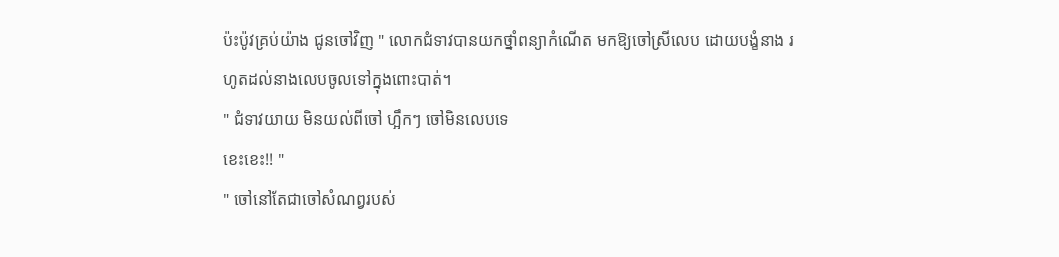ប៉ះប៉ូវគ្រប់យ៉ាង ជូនចៅវិញ " លោកជំទាវបានយកថ្នាំពន្យាកំណើត មកឱ្យចៅស្រីលេប ដោយបង្ខំនាង រហូតដល់នាងលេបចូលទៅក្នុងពោះបាត់។
" ជំទាវយាយ មិនយល់ពីចៅ ហ្អឹកៗ ចៅមិនលេបទេ
ខេះខេះ!! "
" ចៅនៅតែជាចៅសំណព្វរបស់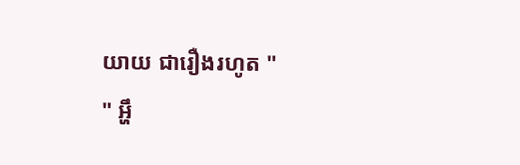យាយ ជារឿងរហូត "
" អ្ហឹ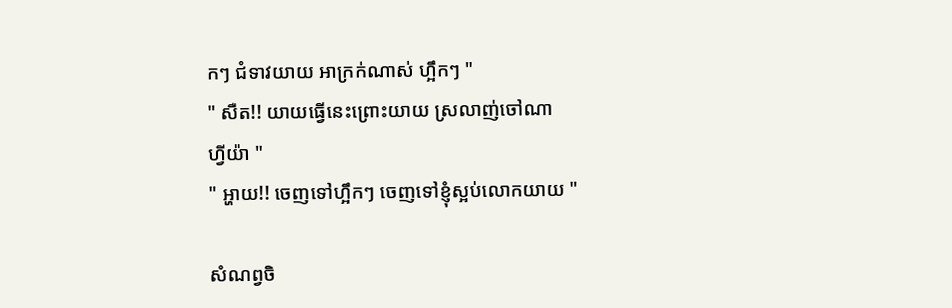កៗ ជំទាវយាយ អាក្រក់ណាស់ ហ្អឹកៗ "
" សឺត!! យាយធ្វើនេះព្រោះយាយ ស្រលាញ់ចៅណា
ហ្វីយ៉ា "
" អ្ហាយ!! ចេញទៅហ្អឹកៗ ចេញទៅខ្ញុំស្អប់លោកយាយ "

សំណព្វចិ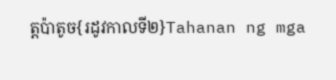ត្តប៉ាតូច{រដូវកាលទី២}Tahanan ng mga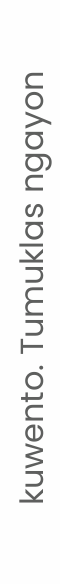kuwento. Tumuklas ngayon